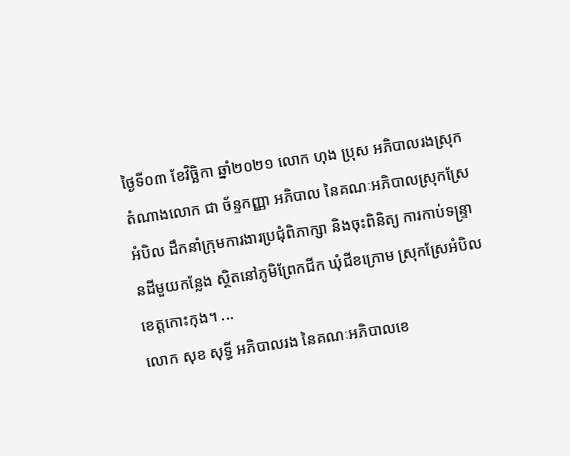ថ្ងៃទី០៣ ខែវិច្ឆិកា ឆ្នាំ២០២១ លោក ហុង ប្រុស អភិបាលរងស្រុក តំណាងលោក ជា ច័ន្ទកញ្ញា អភិបាល នៃគណៈអភិបាលស្រុកស្រែអំបិល ដឹកនាំក្រុមការងារប្រជុំពិភាក្សា និងចុះពិនិត្យ ការកាប់ទន្រ្ទានដីមួយកន្លែង ស្ថិតនៅភូមិព្រែកជីក ឃុំជីខក្រោម ស្រុកស្រែអំបិល ខេត្ដកោះកុង។ ...
លោក សុខ សុទ្ធី អភិបាលរង នៃគណៈអភិបាលខេ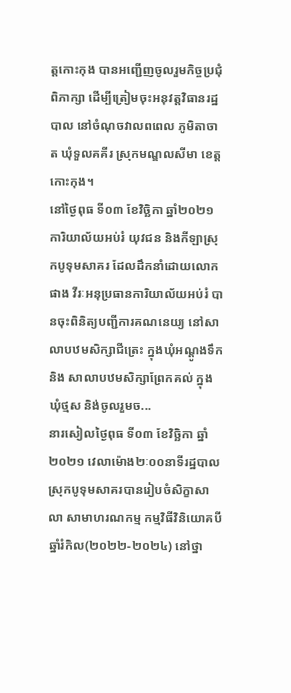ត្តកោះកុង បានអញ្ជើញចូលរួមកិច្ចប្រជុំពិភាក្សា ដើម្បីត្រៀមចុះអនុវត្តវិធានរដ្ឋបាល នៅចំណុចវាលពពេល ភូមិតាចាត ឃុំទួលគគីរ ស្រុកមណ្ឌលសីមា ខេត្តកោះកុង។
នៅថ្ងៃពុធ ទី០៣ ខែវិច្ឆិកា ឆ្នាំ២០២១ ការិយាល័យអប់រំ យុវជន និងកីឡាស្រុកបូទុមសាគរ ដែលដឹកនាំដោយលោក ផាង វីរៈអនុប្រធានការិយាល័យអប់រំ បានចុះពិនិត្យបញ្ជីការគណនេយ្យ នៅសាលាបឋមសិក្សាជីត្រេះ ក្នុងឃុំអណ្តូងទឹក និង សាលាបឋមសិក្សាព្រែកគល់ ក្នុងឃុំថ្មស និង់ចូលរួមច...
នារសៀលថ្ងៃពុធ ទី០៣ ខែវិច្ឆិកា ឆ្នាំ២០២១ វេលាម៉ោង២ៈ០០នាទីរដ្ឋបាលស្រុកបូទុមសាគរបានរៀបចំសិក្ខាសាលា សាមាហរណកម្ម កម្មវិធីវិនិយោគបីឆ្នាំរំកិល(២០២២-២០២៤) នៅថ្នា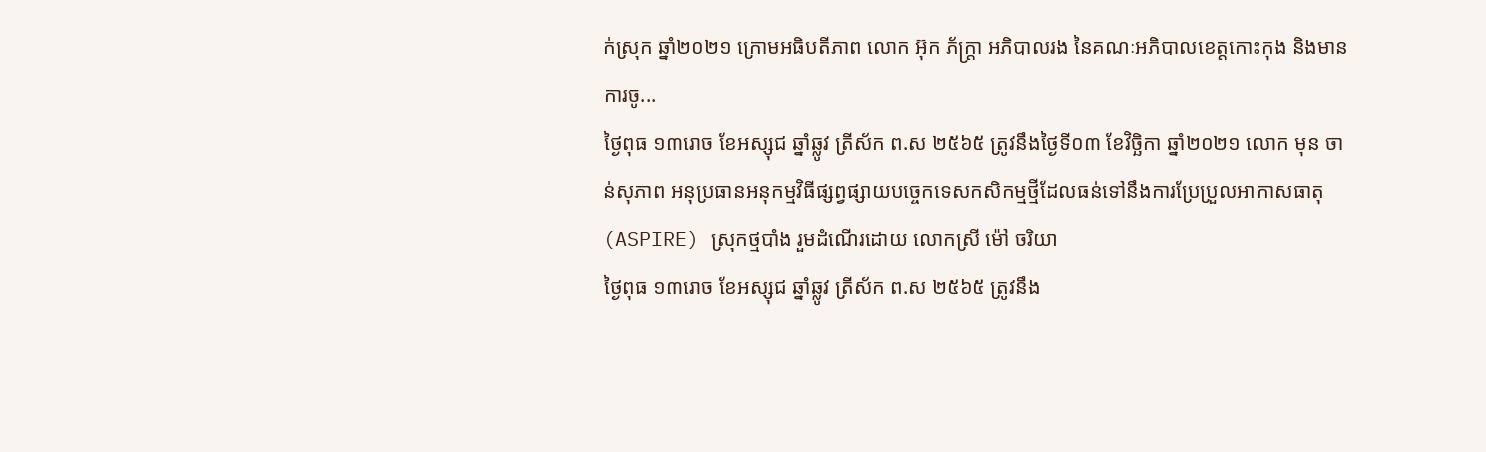ក់ស្រុក ឆ្នាំ២០២១ ក្រោមអធិបតីភាព លោក អ៊ុក ភ័ក្ត្រា អភិបាលរង នៃគណៈអភិបាលខេត្តកោះកុង និងមានការចូ...
ថ្ងៃពុធ ១៣រោច ខែអស្សុជ ឆ្នាំឆ្លូវ ត្រីស័ក ព.ស ២៥៦៥ ត្រូវនឹងថ្ងៃទី០៣ ខែវិច្ឆិកា ឆ្នាំ២០២១ លោក មុន ចាន់សុភាព អនុប្រធានអនុកម្មវិធីផ្សព្វផ្សាយបច្ចេកទេសកសិកម្មថ្មីដែលធន់ទៅនឹងការប្រែប្រួលអាកាសធាតុ (ASPIRE) ស្រុកថ្មបាំង រួមដំណើរដោយ លោកស្រី ម៉ៅ ចរិយា
ថ្ងៃពុធ ១៣រោច ខែអស្សុជ ឆ្នាំឆ្លូវ ត្រីស័ក ព.ស ២៥៦៥ ត្រូវនឹង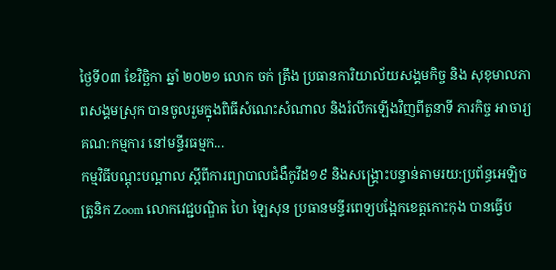ថ្ងៃទី០៣ ខែវិច្ឆិកា ឆ្នាំ ២០២១ លោក ចក់ ត្រឹង ប្រធានការិយាល័យសង្គមកិច្ច និង សុខុមាលភាពសង្គមស្រុក បានចូលរួមក្នុងពិធីសំណេះសំណាល និងរំលឹកឡើងវិញពីតួនាទី ភារកិច្ច អាចារ្យគណ:កម្មការ នៅមន្ទីរធម្មក...
កម្មវិធីបណ្តុះបណ្តាល ស្តីពីការព្យាបាលជំងឺកូវីដ១៩ និងសង្គ្រោះបន្ទាន់តាមរយ:ប្រព័ន្ធអេឡិចត្រូនិក Zoom លោកវេជ្ជបណ្ឌិត ហៃ ឡៃសុន ប្រធានមន្ទីរពេទ្យបង្អែកខេត្តកោះកុង បានធ្វើប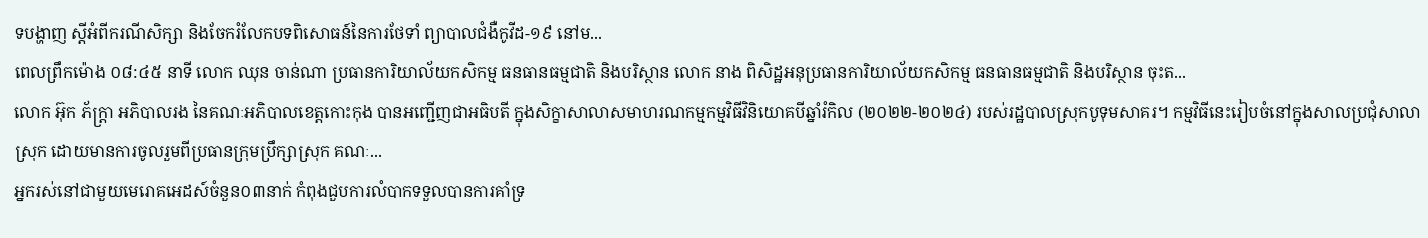ទបង្ហាញ ស្តីអំពីករណីសិក្សា និងចែករំលែកបទពិសោធន៍នៃការថែទាំ ព្យាបាលជំងឺកូវីដ-១៩ នៅម...
ពេលព្រឹកម៉ោង ០៨:៤៥ នាទី លោក ឈុន ចាន់ណា ប្រធានការិយាល័យកសិកម្ម ធនធានធម្មជាតិ និងបរិស្ថាន លោក នាង ពិសិដ្ឋអនុប្រធានការិយាល័យកសិកម្ម ធនធានធម្មជាតិ និងបរិស្ថាន ចុះត...
លោក អ៊ុក ភ័ក្ត្រា អភិបាលរង នៃគណៈអភិបាលខេត្តកោះកុង បានអញ្ជើញជាអធិបតី ក្នុងសិក្ខាសាលាសមាហរណកម្មកម្មវិធីវិនិយោគបីឆ្នាំរំកិល (២០២២-២០២៤) របស់រដ្ឋបាលស្រុកបូទុមសាគរ។ កម្មវិធីនេះរៀបចំនៅក្នុងសាលប្រជុំសាលាស្រុក ដោយមានការចូលរួមពីប្រធានក្រុមប្រឹក្សាស្រុក គណៈ...
អ្នករស់នៅជាមួយមេរោគអេដស៍ចំនួន០៣នាក់ កំពុងជួបការលំបាកទទួលបានការគាំទ្រ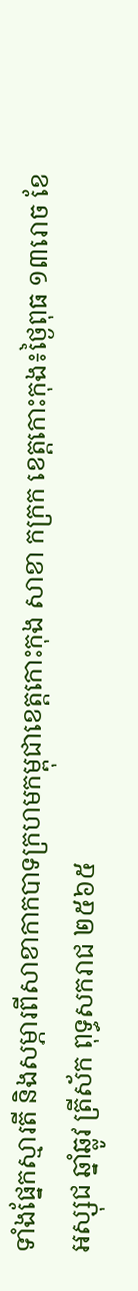ទាំងផ្នែកស្មារតី និងសម្ភារពីសាខាកាកបាទក្រហមកម្ពុជាខេត្តកោះកុង សាខា កក្រក ខេត្តកោះកុង៖ថ្ងៃពុធ ១៣រោច ខែអស្សុជ ឆ្នាំឆ្លូវ ត្រីស័ក ពុទ្ធសករាជ ២៥៦៥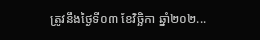ត្រូវនឹងថ្ងៃទី០៣ ខែវិច្ឆិកា ឆ្នាំ២០២...